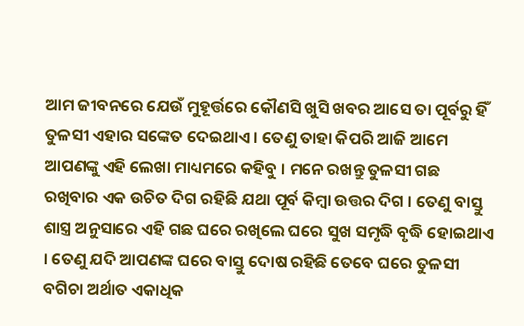ଆମ ଜୀବନରେ ଯେଉଁ ମୁହୂର୍ତ୍ତରେ କୌଣସି ଖୁସି ଖବର ଆସେ ତା ପୂର୍ବରୁ ହିଁ ତୁଳସୀ ଏହାର ସଙ୍କେତ ଦେଇଥାଏ । ତେଣୁ ତାହା କିପରି ଆଜି ଆମେ ଆପଣଙ୍କୁ ଏହି ଲେଖା ମାଧ୍ୟମରେ କହିବୁ । ମନେ ରଖନ୍ତୁ ତୁଳସୀ ଗଛ ରଖିବାର ଏକ ଉଚିତ ଦିଗ ରହିଛି ଯଥା ପୂର୍ବ କିମ୍ବା ଉତ୍ତର ଦିଗ । ତେଣୁ ବାସ୍ତୁ ଶାସ୍ତ୍ର ଅନୁସାରେ ଏହି ଗଛ ଘରେ ରଖିଲେ ଘରେ ସୁଖ ସମୃଦ୍ଧି ବୃଦ୍ଧି ହୋଇଥାଏ । ତେଣୁ ଯଦି ଆପଣଙ୍କ ଘରେ ବାସ୍ତୁ ଦୋଷ ରହିଛି ତେବେ ଘରେ ତୁଳସୀ ବଗିଚା ଅର୍ଥାତ ଏକାଧିକ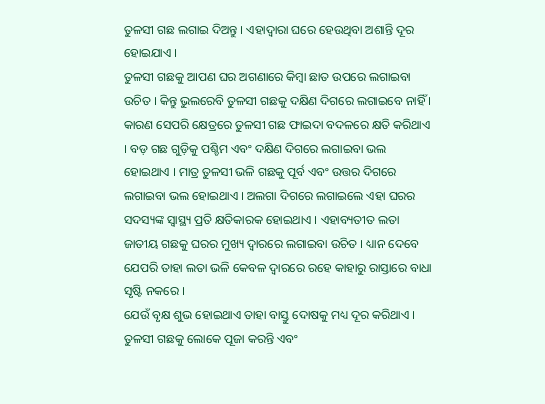ତୁଳସୀ ଗଛ ଲଗାଇ ଦିଅନ୍ତୁ । ଏହାଦ୍ବାରା ଘରେ ହେଉଥିବା ଅଶାନ୍ତି ଦୂର ହୋଇଯାଏ ।
ତୁଳସୀ ଗଛକୁ ଆପଣ ଘର ଅଗଣାରେ କିମ୍ବା ଛାତ ଉପରେ ଲଗାଇବା ଉଚିତ । କିନ୍ତୁ ଭୁଲରେବି ତୁଳସୀ ଗଛକୁ ଦକ୍ଷିଣ ଦିଗରେ ଲଗାଇବେ ନାହିଁ । କାରଣ ସେପରି କ୍ଷେତ୍ରରେ ତୁଳସୀ ଗଛ ଫାଇଦା ବଦଳରେ କ୍ଷତି କରିଥାଏ । ବଡ଼ ଗଛ ଗୁଡ଼ିକୁ ପଶ୍ଚିମ ଏବଂ ଦକ୍ଷିଣ ଦିଗରେ ଲଗାଇବା ଭଲ ହୋଇଥାଏ । ମାତ୍ର ତୁଳସୀ ଭଳି ଗଛକୁ ପୂର୍ବ ଏବଂ ଉତ୍ତର ଦିଗରେ ଲଗାଇବା ଭଲ ହୋଇଥାଏ । ଅଲଗା ଦିଗରେ ଲଗାଇଲେ ଏହା ଘରର ସଦସ୍ୟଙ୍କ ସ୍ୱାସ୍ଥ୍ୟ ପ୍ରତି କ୍ଷତିକାରକ ହୋଇଥାଏ । ଏହାବ୍ୟତୀତ ଲତା ଜାତୀୟ ଗଛକୁ ଘରର ମୁଖ୍ୟ ଦ୍ୱାରରେ ଲଗାଇବା ଉଚିତ । ଧ୍ୟାନ ଦେବେ ଯେପରି ତାହା ଲତା ଭଳି କେବଳ ଦ୍ୱାରରେ ରହେ କାହାରୁ ରାସ୍ତାରେ ବାଧା ସୃଷ୍ଟି ନକରେ ।
ଯେଉଁ ବୃକ୍ଷ ଶୁଭ ହୋଇଥାଏ ତାହା ବାସ୍ତୁ ଦୋଷକୁ ମଧ୍ୟ ଦୂର କରିଥାଏ । ତୁଳସୀ ଗଛକୁ ଲୋକେ ପୂଜା କରନ୍ତି ଏବଂ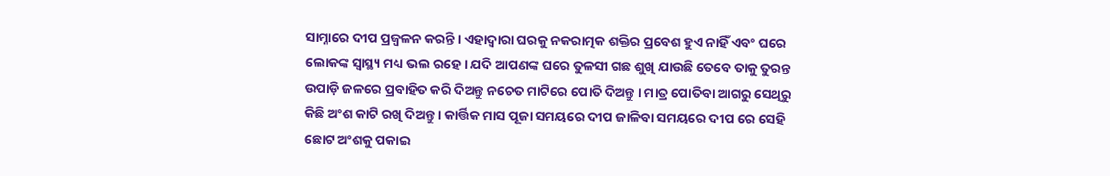ସାମ୍ନାରେ ଦୀପ ପ୍ରଜ୍ବଳନ କରନ୍ତି । ଏହାଦ୍ବାରା ଘରକୁ ନକରାତ୍ମକ ଶକ୍ତିର ପ୍ରବେଶ ହୁଏ ନାହିଁ ଏବଂ ଘରେ ଲୋକଙ୍କ ସ୍ୱାସ୍ଥ୍ୟ ମଧ୍ୟ ଭଲ ରହେ । ଯଦି ଆପଣଙ୍କ ଘରେ ତୁଳସୀ ଗଛ ଶୁଖି ଯାଉଛି ତେବେ ତାକୁ ତୁରନ୍ତ ଉପାଡ଼ି ଜଳରେ ପ୍ରବାହିତ କରି ଦିଅନ୍ତୁ ନଚେତ ମାଟିରେ ପୋତି ଦିଅନ୍ତୁ । ମାତ୍ର ପୋତିବା ଆଗରୁ ସେଥିରୁ କିଛି ଅଂଶ କାଟି ରଖି ଦିଅନ୍ତୁ । କାର୍ତ୍ତିକ ମାସ ପୂଜା ସମୟରେ ଦୀପ ଜାଳିବା ସମୟରେ ଦୀପ ରେ ସେହି ଛୋଟ ଅଂଶକୁ ପକାଇ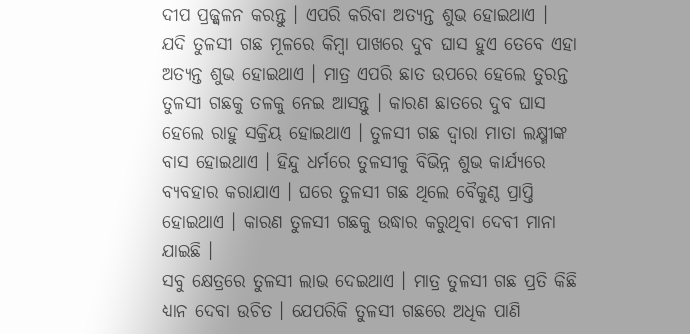ଦୀପ ପ୍ରଜ୍ଜ୍ୱଳନ କରନ୍ତୁ । ଏପରି କରିବା ଅତ୍ୟନ୍ତ ଶୁଭ ହୋଇଥାଏ ।
ଯଦି ତୁଳସୀ ଗଛ ମୂଳରେ କିମ୍ବା ପାଖରେ ଦୁବ ଘାସ ହୁଏ ତେବେ ଏହା ଅତ୍ୟନ୍ତ ଶୁଭ ହୋଇଥାଏ । ମାତ୍ର ଏପରି ଛାତ ଉପରେ ହେଲେ ତୁରନ୍ତ ତୁଳସୀ ଗଛକୁ ତଳକୁ ନେଇ ଆସନ୍ତୁ । କାରଣ ଛାତରେ ଦୁବ ଘାସ ହେଲେ ରାହୁ ସକ୍ରିୟ ହୋଇଥାଏ । ତୁଳସୀ ଗଛ ଦ୍ୱାରା ମାତା ଲକ୍ଷ୍ମୀଙ୍କ ବାସ ହୋଇଥାଏ । ହିନ୍ଦୁ ଧର୍ମରେ ତୁଳସୀକୁ ବିଭିନ୍ନ ଶୁଭ କାର୍ଯ୍ୟରେ ବ୍ୟବହାର କରାଯାଏ । ଘରେ ତୁଳସୀ ଗଛ ଥିଲେ ବୈକୁଣ୍ଠ ପ୍ରାପ୍ତି ହୋଇଥାଏ । କାରଣ ତୁଳସୀ ଗଛକୁ ଉଦ୍ଧାର କରୁଥିବା ଦେବୀ ମାନା ଯାଇଛି ।
ସବୁ କ୍ଷେତ୍ରରେ ତୁଳସୀ ଲାଭ ଦେଇଥାଏ । ମାତ୍ର ତୁଳସୀ ଗଛ ପ୍ରତି କିଛି ଧ୍ୟାନ ଦେବା ଉଚିତ । ଯେପରିକି ତୁଳସୀ ଗଛରେ ଅଧିକ ପାଣି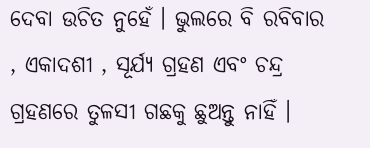ଦେବା ଉଚିତ ନୁହେଁ । ଭୁଲରେ ବି ରବିବାର , ଏକାଦଶୀ , ସୂର୍ଯ୍ୟ ଗ୍ରହଣ ଏବଂ ଚନ୍ଦ୍ର ଗ୍ରହଣରେ ତୁଳସୀ ଗଛକୁ ଛୁଅନ୍ତୁ ନାହିଁ ।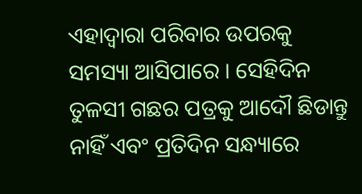ଏହାଦ୍ବାରା ପରିବାର ଉପରକୁ ସମସ୍ୟା ଆସିପାରେ । ସେହିଦିନ ତୁଳସୀ ଗଛର ପତ୍ରକୁ ଆଦୌ ଛିଡାନ୍ତୁ ନାହିଁ ଏବଂ ପ୍ରତିଦିନ ସନ୍ଧ୍ୟାରେ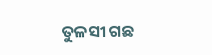ତୁଳସୀ ଗଛ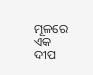ମୂଳରେ ଏକ ଦୀପ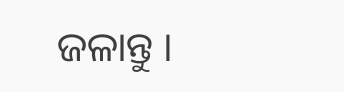ଜଳାନ୍ତୁ ।